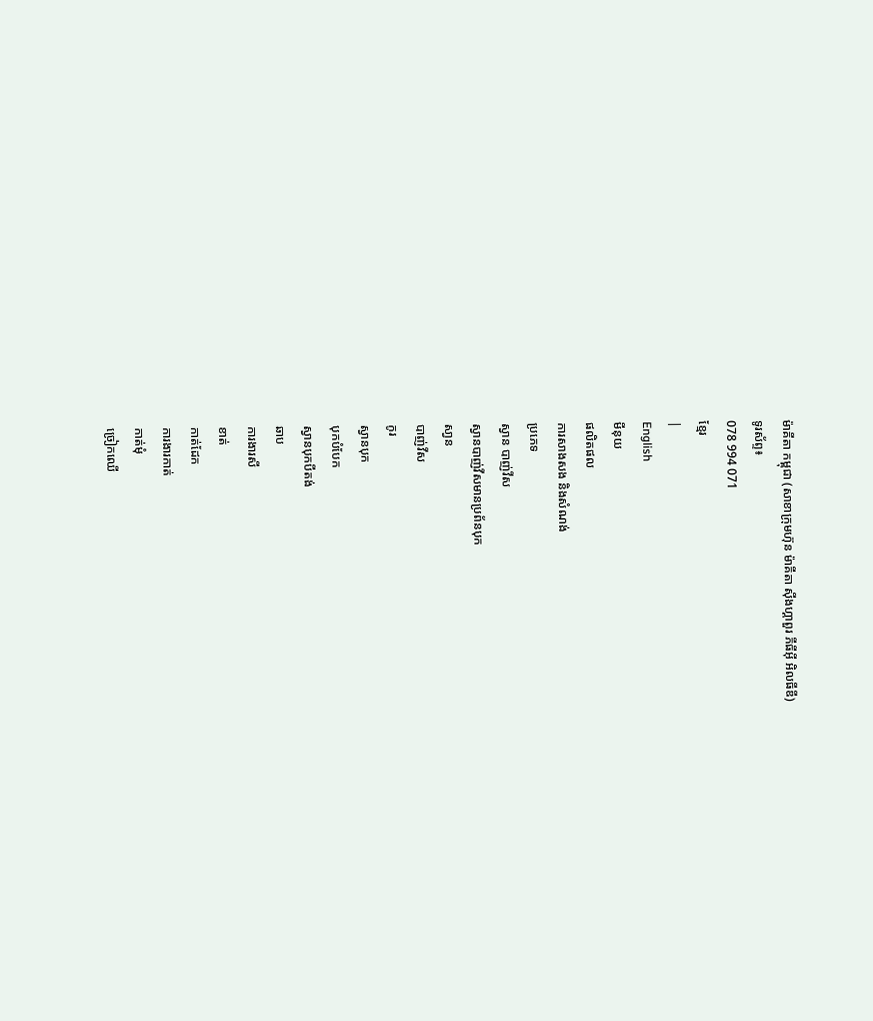ម៉ាគីតា កម្ពុជា (សាខាក្រុមហ៊ុន ម៉ាគីតា ស៊ីងហ្គាពួរ ភីធីអ៊ី អិលធីឌី)
ទូរស័ព្ទ៖
078 994 071
ខ្មែរ
|
English
មីនុយ
ផលិតផល
ការសាងសង និងសំណង់
ប្រភេទ
ស្វាន បាញ់វីស
ស្វានបាញ់វីសមានប្រព័នបុក
សា្វន
បាញ់វីស
កូរ
ស្វានបុក
បុកបំបែក
ស្វានបុកបីតង់
ឆាប
ការងារសី
ខាត់
កាត់ដែក
ការងារកាត់
កាត់មុំ
ច្រៀកឈើ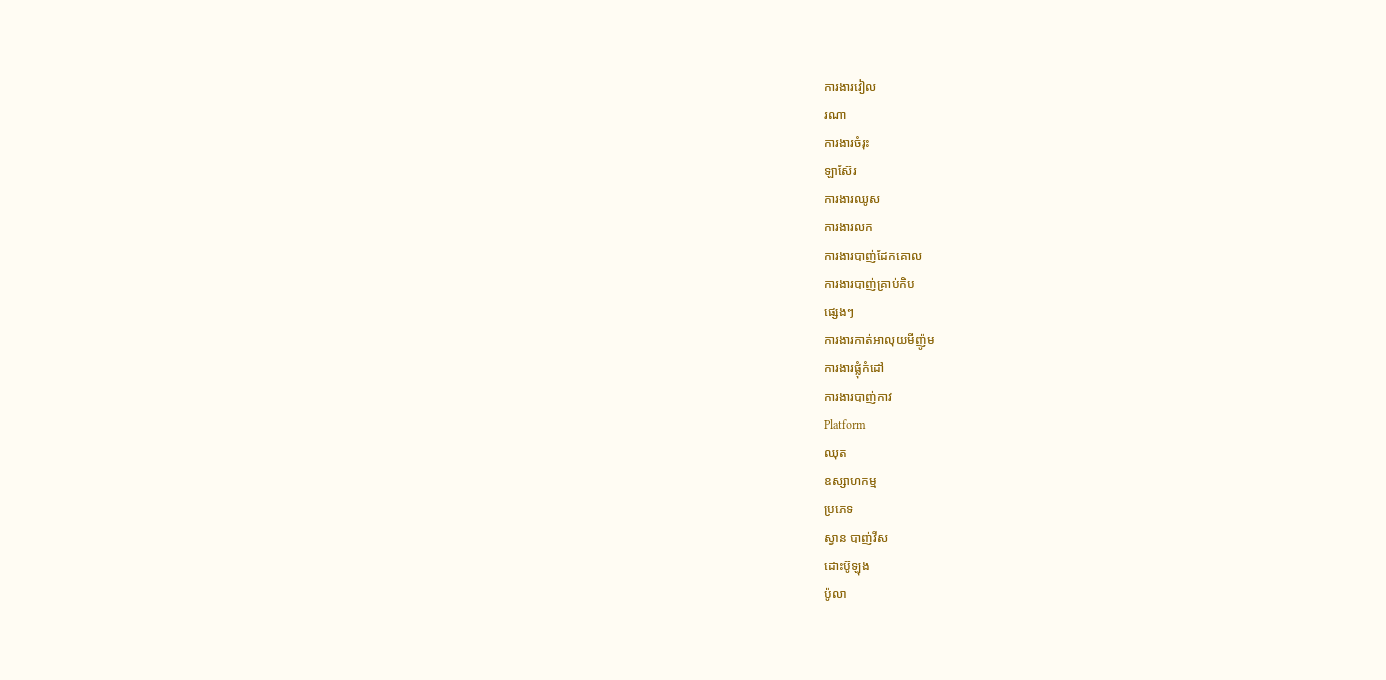ការងារវៀល
រណា
ការងារចំរុះ
ឡាស៊ែរ
ការងារឈូស
ការងារលក
ការងារបាញ់ដែកគោល
ការងារបាញ់គ្រាប់កិប
ផ្សេងៗ
ការងារកាត់អាលុយមីញ៉ូម
ការងារផ្លុំកំដៅ
ការងារបាញ់កាវ
Platform
ឈុត
ឧស្សាហកម្ម
ប្រភេទ
ស្វាន បាញ់វីស
ដោះប៊ូឡុង
ប៉ូលា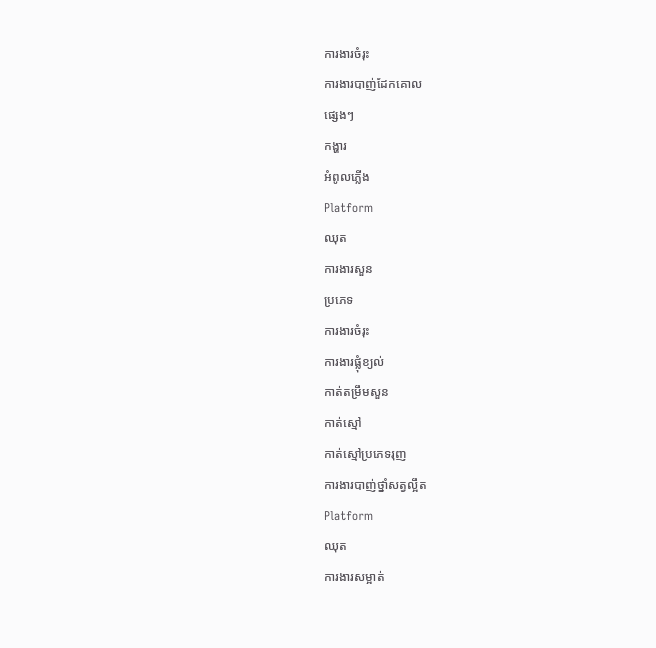ការងារចំរុះ
ការងារបាញ់ដែកគោល
ផ្សេងៗ
កង្ហារ
អំពូលភ្លើង
Platform
ឈុត
ការងារសួន
ប្រភេទ
ការងារចំរុះ
ការងារផ្លុំខ្យល់
កាត់តម្រឹមសួន
កាត់ស្មៅ
កាត់ស្មៅប្រភេទរុញ
ការងារបាញ់ថ្នាំសត្វល្អឹត
Platform
ឈុត
ការងារសម្អាត់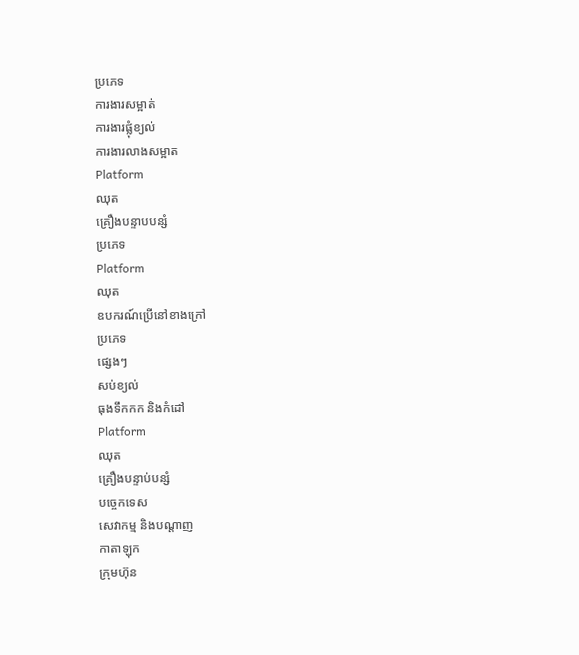ប្រភេទ
ការងារសម្អាត់
ការងារផ្លុំខ្យល់
ការងារលាងសម្អាត
Platform
ឈុត
គ្រឿងបន្ទាបបន្សំ
ប្រភេទ
Platform
ឈុត
ឧបករណ៍ប្រើនៅខាងក្រៅ
ប្រភេទ
ផ្សេងៗ
សប់ខ្យល់
ធុងទឹកកក និងកំដៅ
Platform
ឈុត
គ្រឿងបន្ទាប់បន្សំ
បច្ចេកទេស
សេវាកម្ម និងបណ្តាញ
កាតាឡុក
ក្រុមហ៊ុន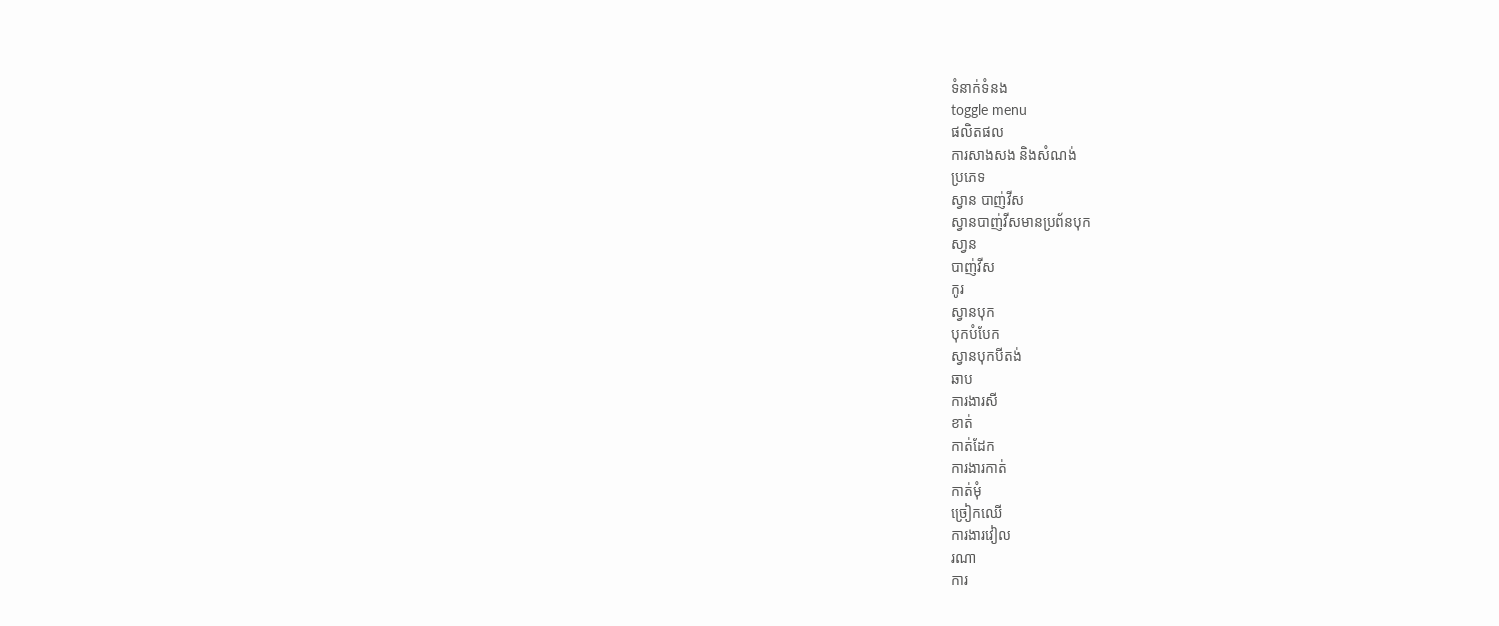ទំនាក់ទំនង
toggle menu
ផលិតផល
ការសាងសង និងសំណង់
ប្រភេទ
ស្វាន បាញ់វីស
ស្វានបាញ់វីសមានប្រព័នបុក
សា្វន
បាញ់វីស
កូរ
ស្វានបុក
បុកបំបែក
ស្វានបុកបីតង់
ឆាប
ការងារសី
ខាត់
កាត់ដែក
ការងារកាត់
កាត់មុំ
ច្រៀកឈើ
ការងារវៀល
រណា
ការ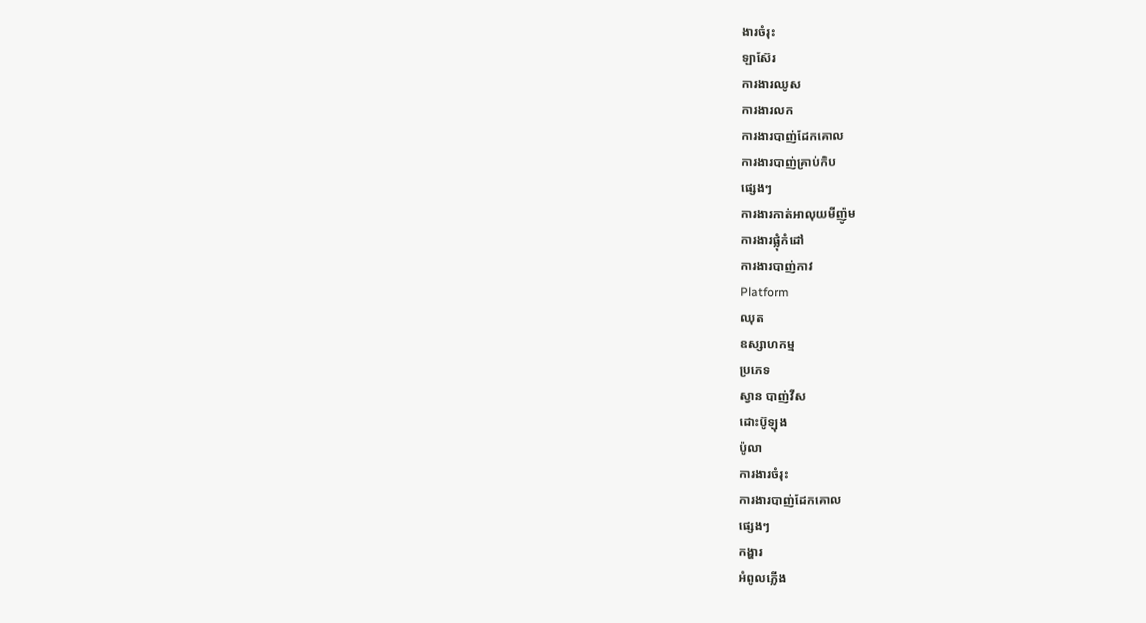ងារចំរុះ
ឡាស៊ែរ
ការងារឈូស
ការងារលក
ការងារបាញ់ដែកគោល
ការងារបាញ់គ្រាប់កិប
ផ្សេងៗ
ការងារកាត់អាលុយមីញ៉ូម
ការងារផ្លុំកំដៅ
ការងារបាញ់កាវ
Platform
ឈុត
ឧស្សាហកម្ម
ប្រភេទ
ស្វាន បាញ់វីស
ដោះប៊ូឡុង
ប៉ូលា
ការងារចំរុះ
ការងារបាញ់ដែកគោល
ផ្សេងៗ
កង្ហារ
អំពូលភ្លើង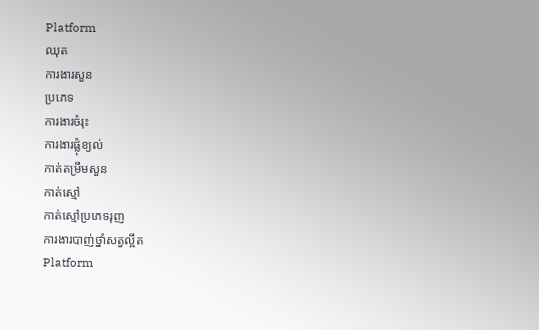Platform
ឈុត
ការងារសួន
ប្រភេទ
ការងារចំរុះ
ការងារផ្លុំខ្យល់
កាត់តម្រឹមសួន
កាត់ស្មៅ
កាត់ស្មៅប្រភេទរុញ
ការងារបាញ់ថ្នាំសត្វល្អឹត
Platform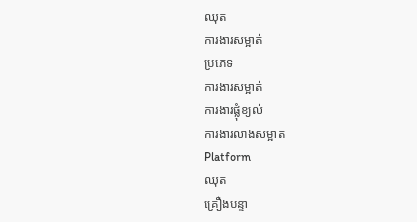ឈុត
ការងារសម្អាត់
ប្រភេទ
ការងារសម្អាត់
ការងារផ្លុំខ្យល់
ការងារលាងសម្អាត
Platform
ឈុត
គ្រឿងបន្ទា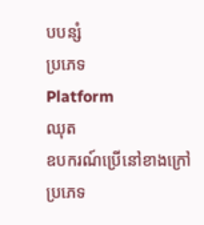បបន្សំ
ប្រភេទ
Platform
ឈុត
ឧបករណ៍ប្រើនៅខាងក្រៅ
ប្រភេទ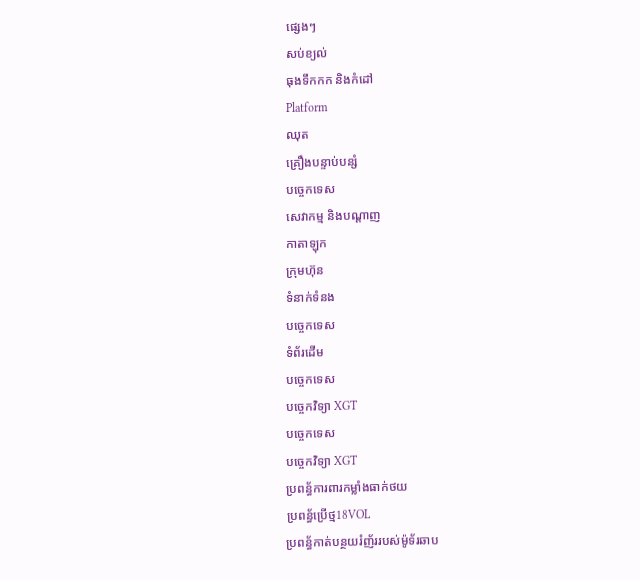ផ្សេងៗ
សប់ខ្យល់
ធុងទឹកកក និងកំដៅ
Platform
ឈុត
គ្រឿងបន្ទាប់បន្សំ
បច្ចេកទេស
សេវាកម្ម និងបណ្តាញ
កាតាឡុក
ក្រុមហ៊ុន
ទំនាក់ទំនង
បច្ចេកទេស
ទំព័រដើម
បច្ចេកទេស
បច្ចេកវិទ្យា XGT
បច្ចេកទេស
បច្ចេកវិទ្យា XGT
ប្រពន្ធ័ការពារកម្លាំងធាក់ថយ
ប្រពន្ធ័ប្រើថ្ម18VOL
ប្រពន្ធ័កាត់បន្ថយរំញ័ររបស់ម៉ូទ័រឆាប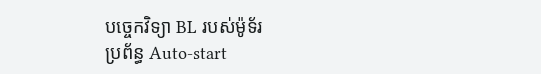បច្ចេកវិទ្យា BL របស់ម៉ូទ័រ
ប្រព័ន្ធ Auto-start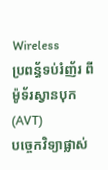Wireless
ប្រពន្ធ័ទប់រំញ័រ ពីម៉ូទ័រស្វានបុក (AVT)
បច្ចេកវិទ្យាផ្លាស់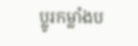ប្លូរកម្លាំងប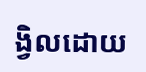ង្វិលដោយ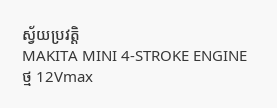ស្វ័យប្រវត្តិ
MAKITA MINI 4-STROKE ENGINE
ថ្ម 12Vmax